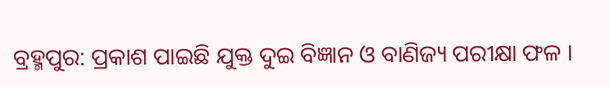ବ୍ରହ୍ମପୁର: ପ୍ରକାଶ ପାଇଛି ଯୁକ୍ତ ଦୁଇ ବିଜ୍ଞାନ ଓ ବାଣିଜ୍ୟ ପରୀକ୍ଷା ଫଳ ।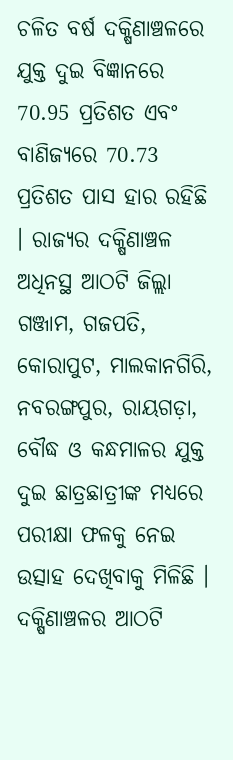ଚଳିତ ବର୍ଷ ଦକ୍ଷିଣାଞ୍ଚଳରେ ଯୁକ୍ତ ଦୁଇ ବିଜ୍ଞାନରେ 70.95 ପ୍ରତିଶତ ଏବଂ ବାଣିଜ୍ୟରେ 70.73 ପ୍ରତିଶତ ପାସ ହାର ରହିଛି । ରାଜ୍ୟର ଦକ୍ଷିଣାଞ୍ଚଳ ଅଧିନସ୍ଥ ଆଠଟି ଜିଲ୍ଲା ଗଞ୍ଜାମ, ଗଜପତି, କୋରାପୁଟ, ମାଲକାନଗିରି, ନବରଙ୍ଗପୁର, ରାୟଗଡ଼ା, ବୌଦ୍ଧ ଓ କନ୍ଧମାଳର ଯୁକ୍ତ ଦୁଇ ଛାତ୍ରଛାତ୍ରୀଙ୍କ ମଧ୍ୟରେ ପରୀକ୍ଷା ଫଳକୁ ନେଇ ଉତ୍ସାହ ଦେଖିବାକୁ ମିଳିଛି ।
ଦକ୍ଷିଣାଞ୍ଚଳର ଆଠଟି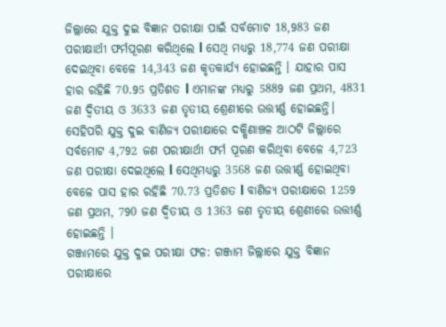ଜିଲ୍ଲାରେ ଯୁକ୍ତ ଦୁଇ ବିଜ୍ଞାନ ପରୀକ୍ଷା ପାଇଁ ସର୍ବମୋଟ 18,983 ଜଣ ପରୀକ୍ଷାର୍ଥୀ ଫର୍ମପୂରଣ କରିଥିଲେ l ସେଥି ମଧ୍ୟରୁ 18,774 ଜଣ ପରୀକ୍ଷା ଦେଇଥିବା ବେଳେ 14,343 ଜଣ କୃତକାର୍ଯ୍ୟ ହୋଇଛନ୍ତି । ଯାହାର ପାସ ହାର ରହିଛି 70.95 ପ୍ରତିଶତ l ଏମାନଙ୍କ ମଧ୍ୟରୁ 5889 ଜଣ ପ୍ରଥମ, 4831 ଜଣ ଦ୍ବିତୀୟ ଓ 3633 ଜଣ ତୃତୀୟ ଶ୍ରେଣୀରେ ଉତ୍ତୀର୍ଣ୍ଣ ହୋଇଛନ୍ତି।
ସେହିପରି ଯୁକ୍ତ ଦୁଇ ବାଣିଜ୍ୟ ପରୀକ୍ଷାରେ ଦକ୍ଷିଣାଞ୍ଚଳ ଆଠଟି ଜିଲ୍ଲାରେ ସର୍ବମୋଟ 4,792 ଜଣ ପରୀକ୍ଷାର୍ଥୀ ଫର୍ମ ପୂରଣ କରିଥିବା ବେଳେ 4,723 ଜଣ ପରୀକ୍ଷା ଦେଇଥିଲେ l ସେଥିମଧ୍ୟରୁ 3568 ଜଣ ଉତ୍ତୀର୍ଣ୍ଣ ହୋଇଥିବା ବେଳେ ପାସ ହାର ରହିଛି 70.73 ପ୍ରତିଶତ l ବାଣିଜ୍ୟ ପରୀକ୍ଷାରେ 1259 ଜଣ ପ୍ରଥମ, 790 ଜଣ ଦ୍ବିତୀୟ ଓ 1363 ଜଣ ତୃତୀୟ ଶ୍ରେଣୀରେ ଉତ୍ତୀର୍ଣ୍ଣ ହୋଇଛନ୍ତି ।
ଗଞ୍ଜାମରେ ଯୁକ୍ତ ଦୁଇ ପରୀକ୍ଷା ଫଳ: ଗଞ୍ଜାମ ଜିଲ୍ଲାରେ ଯୁକ୍ତ ବିଜ୍ଞାନ ପରୀକ୍ଷାରେ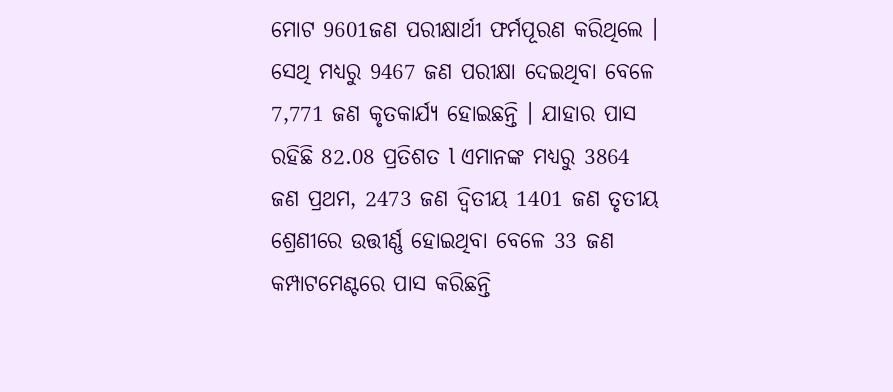ମୋଟ 9601ଜଣ ପରୀକ୍ଷାର୍ଥୀ ଫର୍ମପୂରଣ କରିଥିଲେ । ସେଥି ମଧ୍ୟରୁ 9467 ଜଣ ପରୀକ୍ଷା ଦେଇଥିବା ବେଳେ 7,771 ଜଣ କୃତକାର୍ଯ୍ୟ ହୋଇଛନ୍ତି । ଯାହାର ପାସ ରହିଛି 82.08 ପ୍ରତିଶତ l ଏମାନଙ୍କ ମଧ୍ୟରୁ 3864 ଜଣ ପ୍ରଥମ, 2473 ଜଣ ଦ୍ବିତୀୟ 1401 ଜଣ ତୃତୀୟ ଶ୍ରେଣୀରେ ଉତ୍ତୀର୍ଣ୍ଣ ହୋଇଥିବା ବେଳେ 33 ଜଣ କମ୍ପାଟମେଣ୍ଟରେ ପାସ କରିଛନ୍ତି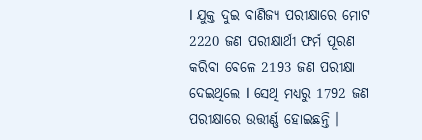l ଯୁକ୍ତ ଦୁଇ ବାଣିଜ୍ୟ ପରୀକ୍ଷାରେ ମୋଟ 2220 ଜଣ ପରୀକ୍ଷାର୍ଥୀ ଫର୍ମ ପୂରଣ କରିବା ବେଳେ 2193 ଜଣ ପରୀକ୍ଷା ଦେଇଥିଲେ l ସେଥି ମଧ୍ୟରୁ 1792 ଜଣ ପରୀକ୍ଷାରେ ଉତ୍ତୀର୍ଣ୍ଣ ହୋଇଛନ୍ତି ।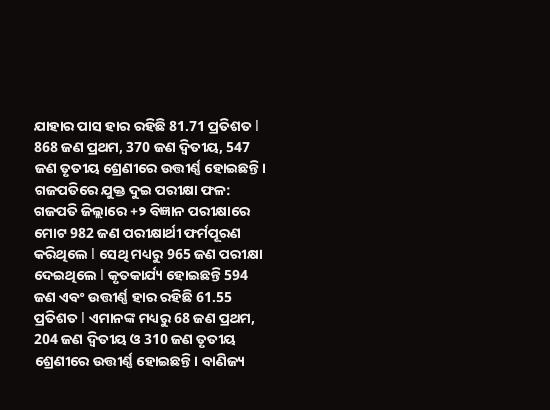ଯାହାର ପାସ ହାର ରହିଛି 81.71 ପ୍ରତିଶତ l 868 ଜଣ ପ୍ରଥମ, 370 ଜଣ ଦ୍ବିତୀୟ, 547 ଜଣ ତୃତୀୟ ଶ୍ରେଣୀରେ ଉତ୍ତୀର୍ଣ୍ଣ ହୋଇଛନ୍ତି।
ଗଜପତିରେ ଯୁକ୍ତ ଦୁଇ ପରୀକ୍ଷା ଫଳ: ଗଜପତି ଜିଲ୍ଲାରେ +୨ ବିଜ୍ଞାନ ପରୀକ୍ଷାରେ ମୋଟ 982 ଜଣ ପରୀକ୍ଷାର୍ଥୀ ଫର୍ମପୂରଣ କରିଥିଲେ l ସେଥି ମଧ୍ୟରୁ 965 ଜଣ ପରୀକ୍ଷା ଦେଇଥିଲେ l କୃତକାର୍ଯ୍ୟ ହୋଇଛନ୍ତି 594 ଜଣ ଏବଂ ଉତ୍ତୀର୍ଣ୍ଣ ହାର ରହିଛି 61.55 ପ୍ରତିଶତ l ଏମାନଙ୍କ ମଧ୍ୟରୁ 68 ଜଣ ପ୍ରଥମ, 204 ଜଣ ଦ୍ବିତୀୟ ଓ 310 ଜଣ ତୃତୀୟ ଶ୍ରେଣୀରେ ଉତ୍ତୀର୍ଣ୍ଣ ହୋଇଛନ୍ତି। ବାଣିଜ୍ୟ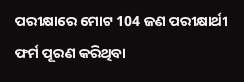ପରୀକ୍ଷାରେ ମୋଟ 104 ଜଣ ପରୀକ୍ଷାର୍ଥୀ ଫର୍ମ ପୂରଣ କରିଥିବା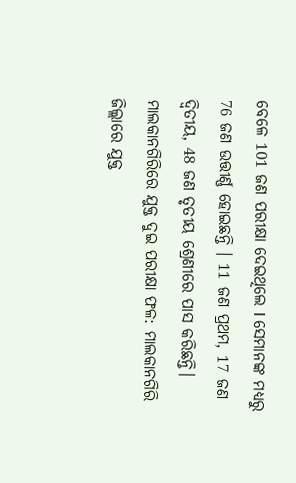ବେଳେ 101 ଜଣ ପରୀକ୍ଷା ଦେଇଥିଲେ l ସେମାନଙ୍କ ମଧ୍ୟରୁ 76 ଜଣ ଉତ୍ତୀର୍ଣ୍ଣ ହୋଇଛନ୍ତି । 11 ଜଣ ପ୍ରଥମ, 17 ଜଣ ଦ୍ବିତୀୟ, 48 ଜଣ ତୃତୀୟ ଶ୍ରେଣୀରେ ପାସ କରିଛନ୍ତି।
ମାଲକାନଗିରିରେ ଯୁକ୍ତ ଦୁଇ ପରୀକ୍ଷା ଫଳ: ମାଲକାନଗିରି ଜିଲ୍ଲାରେ ଯୁକ୍ତ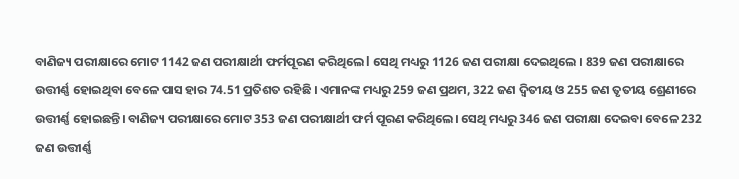ବାଣିଜ୍ୟ ପରୀକ୍ଷାରେ ମୋଟ 1142 ଜଣ ପରୀକ୍ଷାର୍ଥୀ ଫର୍ମପୂରଣ କରିଥିଲେ l ସେଥି ମଧ୍ୟରୁ 1126 ଜଣ ପରୀକ୍ଷା ଦେଇଥିଲେ । 839 ଜଣ ପରୀକ୍ଷାରେ ଉତ୍ତୀର୍ଣ୍ଣ ହୋଇଥିବା ବେଳେ ପାସ ହାର 74.51 ପ୍ରତିଶତ ରହିଛି । ଏମାନଙ୍କ ମଧ୍ୟରୁ 259 ଜଣ ପ୍ରଥମ, 322 ଜଣ ଦ୍ବିତୀୟ ଓ 255 ଜଣ ତୃତୀୟ ଶ୍ରେଣୀରେ ଉତ୍ତୀର୍ଣ୍ଣ ହୋଇଛନ୍ତି। ବାଣିଜ୍ୟ ପରୀକ୍ଷାରେ ମୋଟ 353 ଜଣ ପରୀକ୍ଷାର୍ଥୀ ଫର୍ମ ପୂରଣ କରିଥିଲେ। ସେଥି ମଧ୍ୟରୁ 346 ଜଣ ପରୀକ୍ଷା ଦେଇବା ବେଳେ 232 ଜଣ ଉତ୍ତୀର୍ଣ୍ଣ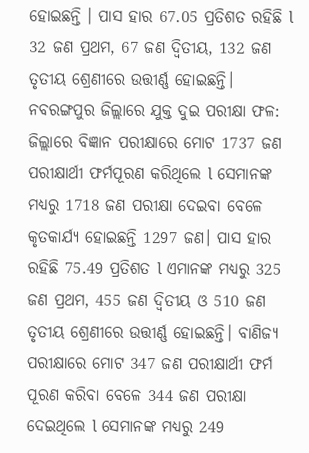ହୋଇଛନ୍ତି । ପାସ ହାର 67.05 ପ୍ରତିଶତ ରହିଛି l 32 ଜଣ ପ୍ରଥମ, 67 ଜଣ ଦ୍ବିତୀୟ, 132 ଜଣ ତୃତୀୟ ଶ୍ରେଣୀରେ ଉତ୍ତୀର୍ଣ୍ଣ ହୋଇଛନ୍ତି।
ନବରଙ୍ଗପୁର ଜିଲ୍ଲାରେ ଯୁକ୍ତ ଦୁଇ ପରୀକ୍ଷା ଫଳ: ଜିଲ୍ଲାରେ ବିଜ୍ଞାନ ପରୀକ୍ଷାରେ ମୋଟ 1737 ଜଣ ପରୀକ୍ଷାର୍ଥୀ ଫର୍ମପୂରଣ କରିଥିଲେ l ସେମାନଙ୍କ ମଧ୍ୟରୁ 1718 ଜଣ ପରୀକ୍ଷା ଦେଇବା ବେଳେ କୃତକାର୍ଯ୍ୟ ହୋଇଛନ୍ତି 1297 ଜଣ। ପାସ ହାର ରହିଛି 75.49 ପ୍ରତିଶତ l ଏମାନଙ୍କ ମଧ୍ୟରୁ 325 ଜଣ ପ୍ରଥମ, 455 ଜଣ ଦ୍ବିତୀୟ ଓ 510 ଜଣ ତୃତୀୟ ଶ୍ରେଣୀରେ ଉତ୍ତୀର୍ଣ୍ଣ ହୋଇଛନ୍ତି। ବାଣିଜ୍ୟ ପରୀକ୍ଷାରେ ମୋଟ 347 ଜଣ ପରୀକ୍ଷାର୍ଥୀ ଫର୍ମ ପୂରଣ କରିବା ବେଳେ 344 ଜଣ ପରୀକ୍ଷା ଦେଇଥିଲେ l ସେମାନଙ୍କ ମଧ୍ୟରୁ 249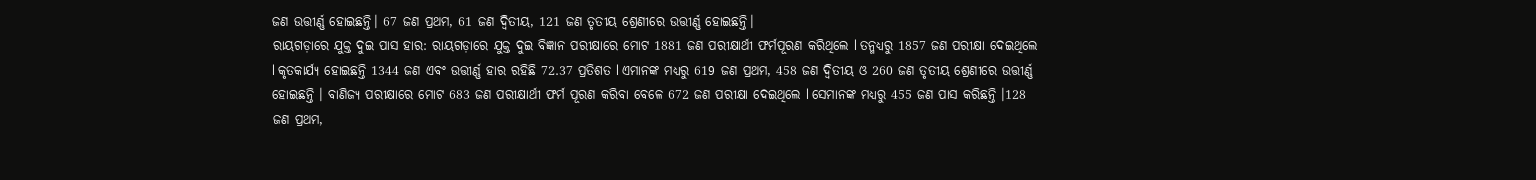ଜଣ ଉତ୍ତୀର୍ଣ୍ଣ ହୋଇଛନ୍ତି। 67 ଜଣ ପ୍ରଥମ, 61 ଜଣ ଦ୍ବିତୀୟ, 121 ଜଣ ତୃତୀୟ ଶ୍ରେଣୀରେ ଉତ୍ତୀର୍ଣ୍ଣ ହୋଇଛନ୍ତି।
ରାୟଗଡ଼ାରେ ଯୁକ୍ତ ଦୁଇ ପାସ ହାର: ରାୟଗଡ଼ାରେ ଯୁକ୍ତ ଦୁଇ ବିଜ୍ଞାନ ପରୀକ୍ଷାରେ ମୋଟ 1881 ଜଣ ପରୀକ୍ଷାର୍ଥୀ ଫର୍ମପୂରଣ କରିଥିଲେ l ତନ୍ମଧ୍ୟରୁ 1857 ଜଣ ପରୀକ୍ଷା ଦେଇଥିଲେ l କୃତକାର୍ଯ୍ୟ ହୋଇଛନ୍ତି 1344 ଜଣ ଏବଂ ଉତ୍ତୀର୍ଣ୍ଣ ହାର ରହିଛି 72.37 ପ୍ରତିଶତ l ଏମାନଙ୍କ ମଧ୍ୟରୁ 619 ଜଣ ପ୍ରଥମ, 458 ଜଣ ଦ୍ବିତୀୟ ଓ 260 ଜଣ ତୃତୀୟ ଶ୍ରେଣୀରେ ଉତ୍ତୀର୍ଣ୍ଣ ହୋଇଛନ୍ତି । ବାଣିଜ୍ୟ ପରୀକ୍ଷାରେ ମୋଟ 683 ଜଣ ପରୀକ୍ଷାର୍ଥୀ ଫର୍ମ ପୂରଣ କରିବା ବେଳେ 672 ଜଣ ପରୀକ୍ଷା ଦେଇଥିଲେ l ସେମାନଙ୍କ ମଧ୍ୟରୁ 455 ଜଣ ପାସ କରିଛନ୍ତି ।128 ଜଣ ପ୍ରଥମ,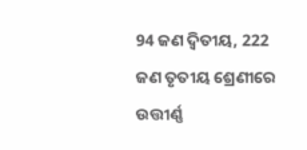94 ଜଣ ଦ୍ବିତୀୟ, 222 ଜଣ ତୃତୀୟ ଶ୍ରେଣୀରେ ଉତ୍ତୀର୍ଣ୍ଣ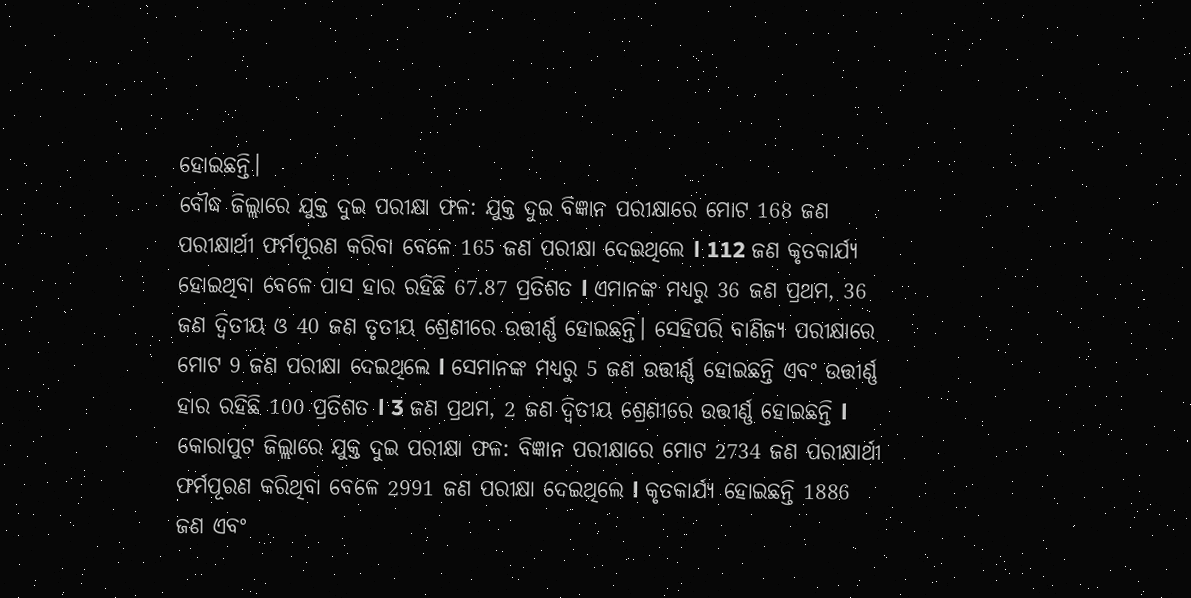ହୋଇଛନ୍ତି।
ବୌଦ୍ଧ ଜିଲ୍ଲାରେ ଯୁକ୍ତ ଦୁଇ ପରୀକ୍ଷା ଫଳ: ଯୁକ୍ତ ଦୁଇ ବିଜ୍ଞାନ ପରୀକ୍ଷାରେ ମୋଟ 168 ଜଣ ପରୀକ୍ଷାର୍ଥୀ ଫର୍ମପୂରଣ କରିବା ବେଳେ 165 ଜଣ ପରୀକ୍ଷା ଦେଇଥିଲେ l 112 ଜଣ କୃତକାର୍ଯ୍ୟ ହୋଇଥିବା ବେଳେ ପାସ ହାର ରହିଛି 67.87 ପ୍ରତିଶତ l ଏମାନଙ୍କ ମଧ୍ୟରୁ 36 ଜଣ ପ୍ରଥମ, 36 ଜଣ ଦ୍ବିତୀୟ ଓ 40 ଜଣ ତୃତୀୟ ଶ୍ରେଣୀରେ ଉତ୍ତୀର୍ଣ୍ଣ ହୋଇଛନ୍ତି। ସେହିପରି ବାଣିଜ୍ୟ ପରୀକ୍ଷାରେ ମୋଟ 9 ଜଣ ପରୀକ୍ଷା ଦେଇଥିଲେ l ସେମାନଙ୍କ ମଧ୍ୟରୁ 5 ଜଣ ଉତ୍ତୀର୍ଣ୍ଣ ହୋଇଛନ୍ତି ଏବଂ ଉତ୍ତୀର୍ଣ୍ଣ ହାର ରହିଛି 100 ପ୍ରତିଶତ l 3 ଜଣ ପ୍ରଥମ, 2 ଜଣ ଦ୍ବିତୀୟ ଶ୍ରେଣୀରେ ଉତ୍ତୀର୍ଣ୍ଣ ହୋଇଛନ୍ତି l
କୋରାପୁଟ ଜିଲ୍ଲାରେ ଯୁକ୍ତ ଦୁଇ ପରୀକ୍ଷା ଫଳ: ବିଜ୍ଞାନ ପରୀକ୍ଷାରେ ମୋଟ 2734 ଜଣ ପରୀକ୍ଷାର୍ଥୀ ଫର୍ମପୂରଣ କରିଥିବା ବେଳେ 2991 ଜଣ ପରୀକ୍ଷା ଦେଇଥିଲେ l କୃତକାର୍ଯ୍ୟ ହୋଇଛନ୍ତି 1886 ଜଣ ଏବଂ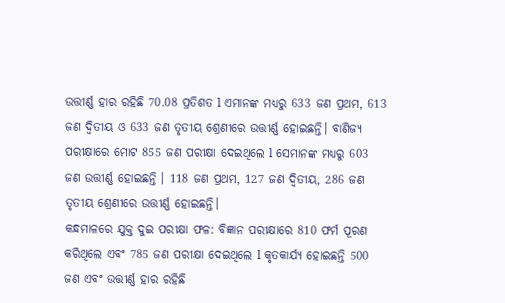ଉତ୍ତୀର୍ଣ୍ଣ ହାର ରହିଛି 70.08 ପ୍ରତିଶତ l ଏମାନଙ୍କ ମଧ୍ୟରୁ 633 ଜଣ ପ୍ରଥମ, 613 ଜଣ ଦ୍ବିତୀୟ ଓ 633 ଜଣ ତୃତୀୟ ଶ୍ରେଣୀରେ ଉତ୍ତୀର୍ଣ୍ଣ ହୋଇଛନ୍ତି। ବାଣିଜ୍ୟ ପରୀକ୍ଷାରେ ମୋଟ 855 ଜଣ ପରୀକ୍ଷା ଦେଇଥିଲେ l ସେମାନଙ୍କ ମଧ୍ୟରୁ 603 ଜଣ ଉତ୍ତୀର୍ଣ୍ଣ ହୋଇଛନ୍ତି । 118 ଜଣ ପ୍ରଥମ, 127 ଜଣ ଦ୍ବିତୀୟ, 286 ଜଣ ତୃତୀୟ ଶ୍ରେଣୀରେ ଉତ୍ତୀର୍ଣ୍ଣ ହୋଇଛନ୍ତି।
କନ୍ଧମାଳରେ ଯୁକ୍ତ ଦୁଇ ପରୀକ୍ଷା ଫଳ: ବିଜ୍ଞାନ ପରୀକ୍ଷାରେ 810 ଫର୍ମ ପୂରଣ କରିଥିଲେ ଏବଂ 785 ଜଣ ପରୀକ୍ଷା ଦେଇଥିଲେ l କୃତକାର୍ଯ୍ୟ ହୋଇଛନ୍ତି 500 ଜଣ ଏବଂ ଉତ୍ତୀର୍ଣ୍ଣ ହାର ରହିଛି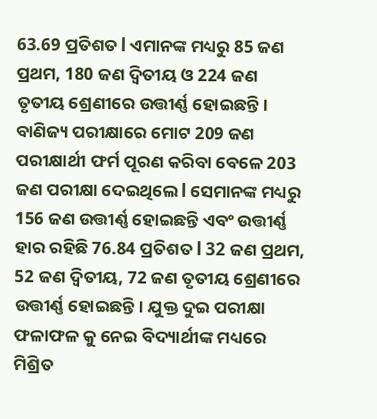63.69 ପ୍ରତିଶତ l ଏମାନଙ୍କ ମଧ୍ୟରୁ 85 ଜଣ ପ୍ରଥମ, 180 ଜଣ ଦ୍ବିତୀୟ ଓ 224 ଜଣ ତୃତୀୟ ଶ୍ରେଣୀରେ ଉତ୍ତୀର୍ଣ୍ଣ ହୋଇଛନ୍ତି। ବାଣିଜ୍ୟ ପରୀକ୍ଷାରେ ମୋଟ 209 ଜଣ ପରୀକ୍ଷାର୍ଥୀ ଫର୍ମ ପୂରଣ କରିବା ବେଳେ 203 ଜଣ ପରୀକ୍ଷା ଦେଇଥିଲେ l ସେମାନଙ୍କ ମଧ୍ୟରୁ 156 ଜଣ ଉତ୍ତୀର୍ଣ୍ଣ ହୋଇଛନ୍ତି ଏବଂ ଉତ୍ତୀର୍ଣ୍ଣ ହାର ରହିଛି 76.84 ପ୍ରତିଶତ l 32 ଜଣ ପ୍ରଥମ, 52 ଜଣ ଦ୍ବିତୀୟ, 72 ଜଣ ତୃତୀୟ ଶ୍ରେଣୀରେ ଉତ୍ତୀର୍ଣ୍ଣ ହୋଇଛନ୍ତି। ଯୁକ୍ତ ଦୁଇ ପରୀକ୍ଷା ଫଳାଫଳ କୁ ନେଇ ବିଦ୍ୟାର୍ଥୀଙ୍କ ମଧ୍ୟରେ ମିଶ୍ରିତ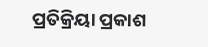ପ୍ରତିକ୍ରିୟା ପ୍ରକାଶ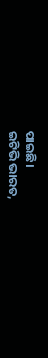ପାଇଛି।
ଇଟିଭି ଭାରତ,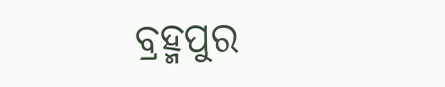ବ୍ରହ୍ମପୁର